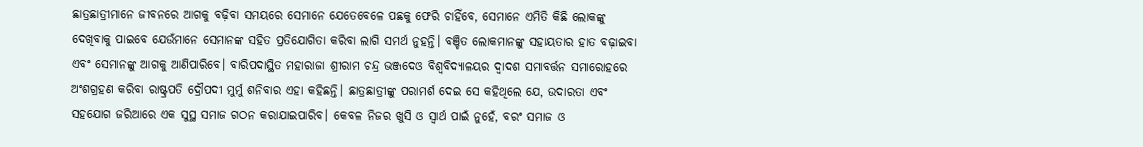ଛାତ୍ରଛାତ୍ରୀମାନେ ଜୀବନରେ ଆଗକୁ ବଢ଼ିବା ସମୟରେ ସେମାନେ ଯେତେବେଳେ ପଛକୁ ଫେରି ଚାହିଁବେ, ସେମାନେ ଏମିତି କିଛି ଲୋକଙ୍କୁ ଦେଖିବାକୁ ପାଇବେ ଯେଉଁମାନେ ସେମାନଙ୍କ ସହିତ ପ୍ରତିଯୋଗିତା କରିବା ଲାଗି ସମର୍ଥ ନୁହନ୍ତି। ବଞ୍ଚିତ ଲୋକମାନଙ୍କୁ ସହାୟତାର ହାତ ବଢ଼ାଇବା ଏବଂ ସେମାନଙ୍କୁ ଆଗକୁ ଆଣିପାରିବେ। ବାରିପଦାସ୍ଥିତ ମହାରାଜା ଶ୍ରୀରାମ ଚନ୍ଦ୍ର ଭଞ୍ଜଦେଓ ବିଶ୍ୱବିଦ୍ୟାଳୟର ଦ୍ୱାଦଶ ସମାବର୍ତ୍ତନ ସମାରୋହରେ ଅଂଶଗ୍ରହଣ କରିବା ରାଷ୍ଟ୍ରପତି ଦ୍ରୌପଦୀ ମୁର୍ମୁ ଶନିବାର ଏହା କହିଛନ୍ତି। ଛାତ୍ରଛାତ୍ରୀଙ୍କୁ ପରାମର୍ଶ ଦେଇ ସେ କହିଥିଲେ ଯେ, ଉଦାରତା ଏବଂ ସହଯୋଗ ଜରିଆରେ ଏକ ସୁସ୍ଥ ସମାଜ ଗଠନ କରାଯାଇପାରିବ। କେବଳ ନିଜର ଖୁସି ଓ ସ୍ୱାର୍ଥ ପାଇଁ ନୁହେଁ, ବରଂ ସମାଜ ଓ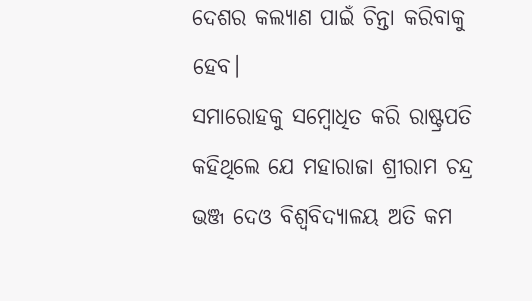ଦେଶର କଲ୍ୟାଣ ପାଇଁ ଚିନ୍ତା କରିବାକୁ ହେବ।
ସମାରୋହକୁ ସମ୍ବୋଧିତ କରି ରାଷ୍ଟ୍ରପତି କହିଥିଲେ ଯେ ମହାରାଜା ଶ୍ରୀରାମ ଚନ୍ଦ୍ର ଭଞ୍ଜ ଦେଓ ବିଶ୍ୱବିଦ୍ୟାଳୟ ଅତି କମ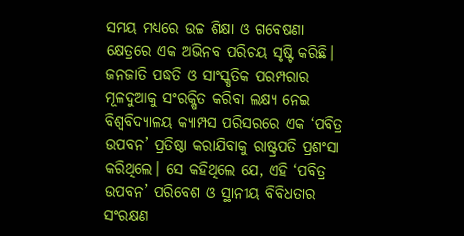ସମୟ ମଧ୍ୟରେ ଉଚ୍ଚ ଶିକ୍ଷା ଓ ଗବେଷଣା କ୍ଷେତ୍ରରେ ଏକ ଅଭିନବ ପରିଚୟ ସୃଷ୍ଟି କରିଛି। ଜନଜାତି ପଦ୍ଧତି ଓ ସାଂସ୍କୃତିକ ପରମ୍ପରାର ମୂଳଦୁଆକୁ ସଂରକ୍ଷିତ କରିବା ଲକ୍ଷ୍ୟ ନେଇ ବିଶ୍ୱବିଦ୍ୟାଳୟ କ୍ୟାମ୍ପସ ପରିସରରେ ଏକ ‘ପବିତ୍ର ଉପବନ’ ପ୍ରତିଷ୍ଠା କରାଯିବାକୁ ରାଷ୍ଟ୍ରପତି ପ୍ରଶଂସା କରିଥିଲେ। ସେ କହିଥିଲେ ଯେ, ଏହି ‘ପବିତ୍ର ଉପବନ’ ପରିବେଶ ଓ ସ୍ଥାନୀୟ ବିବିଧତାର ସଂରକ୍ଷଣ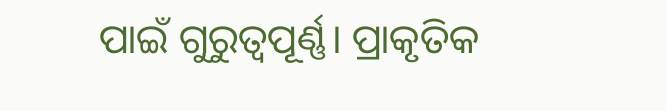ପାଇଁ ଗୁରୁତ୍ୱପୂର୍ଣ୍ଣ। ପ୍ରାକୃତିକ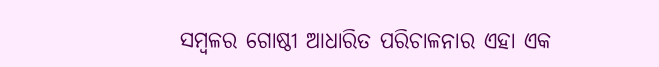ସମ୍ବଳର ଗୋଷ୍ଠୀ ଆଧାରିତ ପରିଚାଳନାର ଏହା ଏକ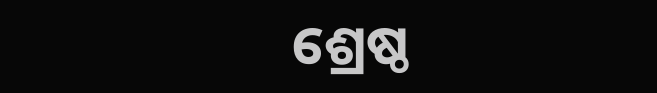ଶ୍ରେଷ୍ଠ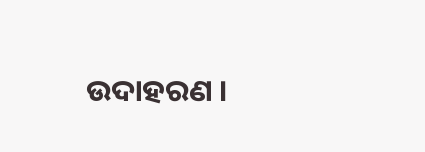ଉଦାହରଣ ।